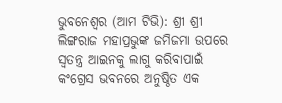ଭୁବନେଶ୍ୱର (ଆମ ଟିଭି): ଶ୍ରୀ ଶ୍ରୀ ଲିଙ୍ଗରାଜ ମହାପ୍ରଭୁଙ୍କ ଜମିଜମା ଉପରେ ସ୍ୱତନ୍ତ୍ର ଆଇନକୁ ଲାଗୁ କରିବାପାଇଁ କଂଗ୍ରେସ ଭବନରେ ଅନୁଷ୍ଠିତ ଏକ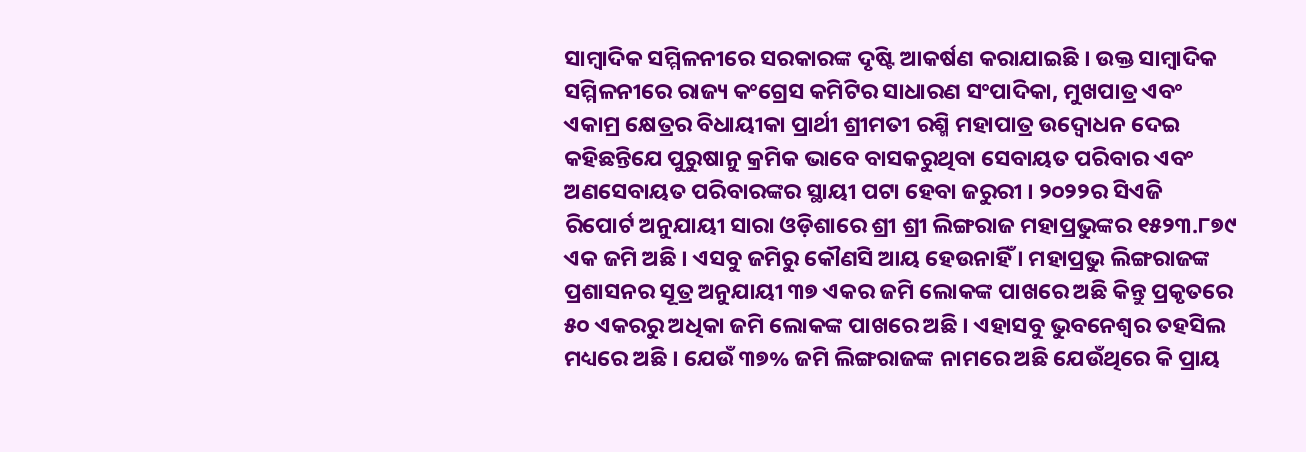ସାମ୍ବାଦିକ ସମ୍ମିଳନୀରେ ସରକାରଙ୍କ ଦୃଷ୍ଟି ଆକର୍ଷଣ କରାଯାଇଛି । ଉକ୍ତ ସାମ୍ବାଦିକ ସମ୍ମିଳନୀରେ ରାଜ୍ୟ କଂଗ୍ରେସ କମିଟିର ସାଧାରଣ ସଂପାଦିକା, ମୁଖପାତ୍ର ଏବଂ ଏକାମ୍ର କ୍ଷେତ୍ରର ବିଧାୟୀକା ପ୍ରାର୍ଥୀ ଶ୍ରୀମତୀ ରଶ୍ମି ମହାପାତ୍ର ଉଦ୍ବୋଧନ ଦେଇ କହିଛନ୍ତିଯେ ପୁରୁଷାନୁ କ୍ରମିକ ଭାବେ ବାସକରୁଥିବା ସେବାୟତ ପରିବାର ଏବଂ ଅଣସେବାୟତ ପରିବାରଙ୍କର ସ୍ଥାୟୀ ପଟା ହେବା ଜରୁରୀ । ୨୦୨୨ର ସିଏଜି ରିପୋର୍ଟ ଅନୁଯାୟୀ ସାରା ଓଡ଼ିଶାରେ ଶ୍ରୀ ଶ୍ରୀ ଲିଙ୍ଗରାଜ ମହାପ୍ରଭୁଙ୍କର ୧୫୨୩.୮୭୯ ଏକ ଜମି ଅଛି । ଏସବୁ ଜମିରୁ କୌଣସି ଆୟ ହେଉନାହିଁ । ମହାପ୍ରଭୁ ଲିଙ୍ଗରାଜଙ୍କ ପ୍ରଶାସନର ସୂତ୍ର ଅନୁଯାୟୀ ୩୭ ଏକର ଜମି ଲୋକଙ୍କ ପାଖରେ ଅଛି କିନ୍ତୁ ପ୍ରକୃତରେ ୫୦ ଏକରରୁ ଅଧିକା ଜମି ଲୋକଙ୍କ ପାଖରେ ଅଛି । ଏହାସବୁ ଭୁବନେଶ୍ୱର ତହସିଲ ମଧ୍ୟରେ ଅଛି । ଯେଉଁ ୩୭% ଜମି ଲିଙ୍ଗରାଜଙ୍କ ନାମରେ ଅଛି ଯେଉଁଥିରେ କି ପ୍ରାୟ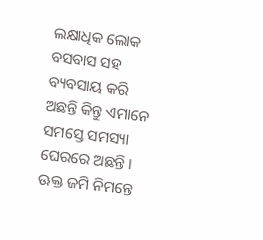ଲକ୍ଷାଧିକ ଲୋକ ବସବାସ ସହ ବ୍ୟବସାୟ କରି ଅଛନ୍ତି କିନ୍ତୁ ଏମାନେ ସମସ୍ତେ ସମସ୍ୟା ଘେରରେ ଅଛନ୍ତି । ଊକ୍ତ ଜମି ନିମନ୍ତେ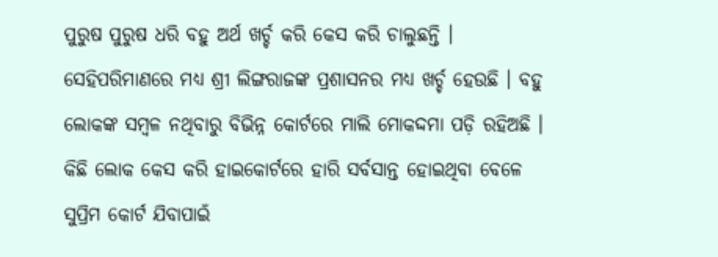ପୁରୁଷ ପୁରୁଷ ଧରି ବହୁ ଅର୍ଥ ଖର୍ଚ୍ଚ କରି କେସ କରି ଚାଲୁଛନ୍ତି । ସେହିପରିମାଣରେ ମଧ୍ୟ ଶ୍ରୀ ଲିଙ୍ଗରାଜଙ୍କ ପ୍ରଶାସନର ମଧ୍ୟ ଖର୍ଚ୍ଚ ହେଉଛି । ବହୁ ଲୋକଙ୍କ ସମ୍ବଳ ନଥିବାରୁ ବିଭିନ୍ନ କୋର୍ଟରେ ମାଲି ମୋକଦ୍ଦମା ପଡ଼ି ରହିଅଛି । କିଛି ଲୋକ କେସ କରି ହାଇକୋର୍ଟରେ ହାରି ସର୍ବସାନ୍ତ ହୋଇଥିବା ବେଳେ ସୁପ୍ରିମ କୋର୍ଟ ଯିବାପାଇଁ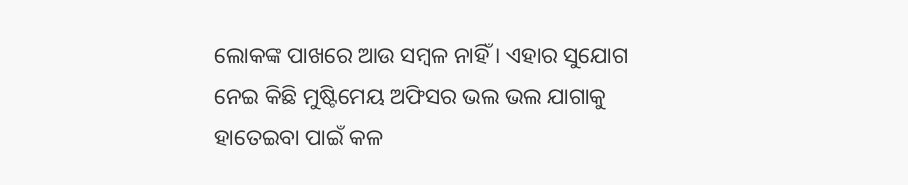ଲୋକଙ୍କ ପାଖରେ ଆଉ ସମ୍ବଳ ନାହିଁ । ଏହାର ସୁଯୋଗ ନେଇ କିଛି ମୁଷ୍ଟିମେୟ ଅଫିସର ଭଲ ଭଲ ଯାଗାକୁ ହାତେଇବା ପାଇଁ କଳ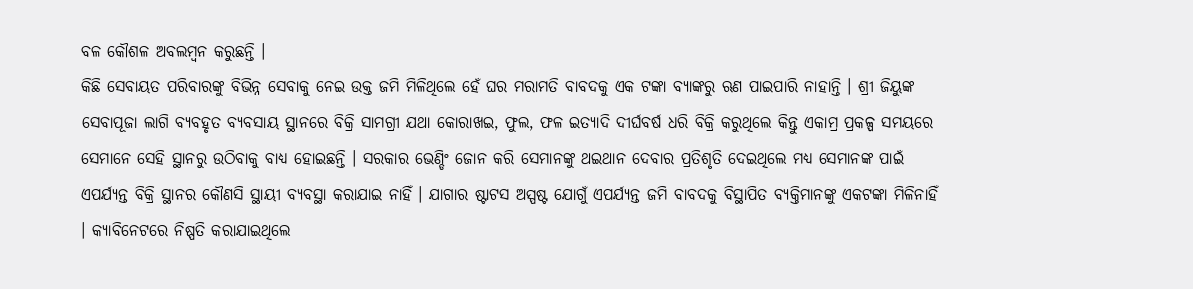ବଳ କୌଶଳ ଅବଲମ୍ବନ କରୁଛନ୍ତି ।
କିଛି ସେବାୟତ ପରିବାରଙ୍କୁ ବିଭିନ୍ନ ସେବାକୁ ନେଇ ଉକ୍ତ ଜମି ମିଳିଥିଲେ ହେଁ ଘର ମରାମତି ବାବଦକୁ ଏକ ଟଙ୍କା ବ୍ୟାଙ୍କରୁ ଋଣ ପାଇପାରି ନାହାନ୍ତି । ଶ୍ରୀ ଜିୟୁଙ୍କ ସେବାପୂଜା ଲାଗି ବ୍ୟବହୃତ ବ୍ୟବସାୟ ସ୍ଥାନରେ ବିକ୍ରି ସାମଗ୍ରୀ ଯଥା କୋରାଖଇ, ଫୁଲ, ଫଳ ଇତ୍ୟାଦି ଦୀର୍ଘବର୍ଷ ଧରି ବିକ୍ରି କରୁଥିଲେ କିନ୍ତୁ ଏକାମ୍ର ପ୍ରକଳ୍ପ ସମୟରେ ସେମାନେ ସେହି ସ୍ଥାନରୁ ଉଠିବାକୁ ବାଧ୍ୟ ହୋଇଛନ୍ତି । ସରକାର ଭେଣ୍ଡିଂ ଜୋନ କରି ସେମାନଙ୍କୁ ଥଇଥାନ ଦେବାର ପ୍ରତିଶୃତି ଦେଇଥିଲେ ମଧ୍ୟ ସେମାନଙ୍କ ପାଇଁ ଏପର୍ଯ୍ୟନ୍ତ ବିକ୍ରି ସ୍ଥାନର କୌଣସି ସ୍ଥାୟୀ ବ୍ୟବସ୍ଥା କରାଯାଇ ନାହିଁ । ଯାଗାର ଷ୍ଟାଟସ ଅସ୍ପଷ୍ଟ ଯୋଗୁଁ ଏପର୍ଯ୍ୟନ୍ତ ଜମି ବାବଦକୁ ବିସ୍ଥାପିତ ବ୍ୟକ୍ତିମାନଙ୍କୁ ଏକଟଙ୍କା ମିଳିନାହିଁ । କ୍ୟାବିନେଟରେ ନିଷ୍ପତି କରାଯାଇଥିଲେ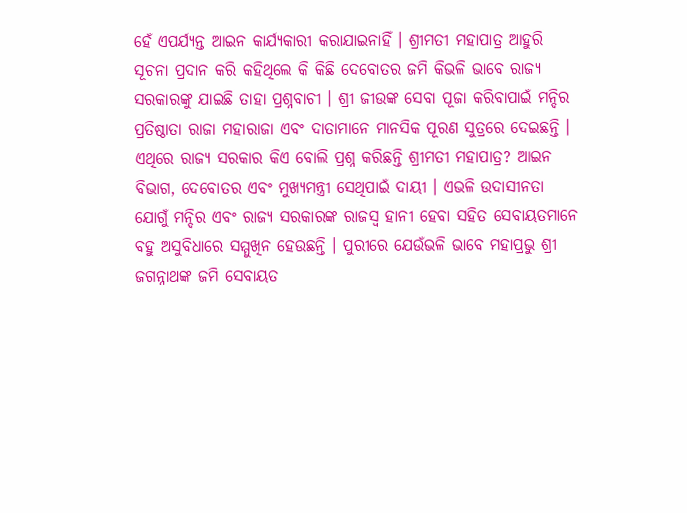ହେଁ ଏପର୍ଯ୍ୟନ୍ତ ଆଇନ କାର୍ଯ୍ୟକାରୀ କରାଯାଇନାହିଁ । ଶ୍ରୀମତୀ ମହାପାତ୍ର ଆହୁରି ସୂଚନା ପ୍ରଦାନ କରି କହିଥିଲେ କି କିଛି ଦେବୋତର ଜମି କିଭଳି ଭାବେ ରାଜ୍ୟ ସରକାରଙ୍କୁ ଯାଇଛି ତାହା ପ୍ରଶ୍ନବାଚୀ । ଶ୍ରୀ ଜୀଉଙ୍କ ସେବା ପୂଜା କରିବାପାଇଁ ମନ୍ଦିର ପ୍ରତିଷ୍ଠାତା ରାଜା ମହାରାଜା ଏବଂ ଦାତାମାନେ ମାନସିକ ପୂରଣ ସୁତ୍ରରେ ଦେଇଛନ୍ତି । ଏଥିରେ ରାଜ୍ୟ ସରକାର କିଏ ବୋଲି ପ୍ରଶ୍ନ କରିଛନ୍ତି ଶ୍ରୀମତୀ ମହାପାତ୍ର? ଆଇନ ବିଭାଗ, ଦେବୋତର ଏବଂ ମୁଖ୍ୟମନ୍ତ୍ରୀ ସେଥିପାଇଁ ଦାୟୀ । ଏଭଳି ଉଦାସୀନତା ଯୋଗୁଁ ମନ୍ଦିର ଏବଂ ରାଜ୍ୟ ସରକାରଙ୍କ ରାଜସ୍ୱ ହାନୀ ହେବା ସହିତ ସେବାୟତମାନେ ବହୁ ଅସୁବିଧାରେ ସମ୍ମୁଖିନ ହେଉଛନ୍ତି । ପୁରୀରେ ଯେଉଁଭଳି ଭାବେ ମହାପ୍ରଭୁ ଶ୍ରୀ ଜଗନ୍ନାଥଙ୍କ ଜମି ସେବାୟତ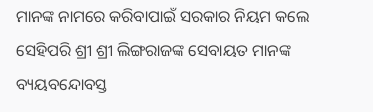ମାନଙ୍କ ନାମରେ କରିବାପାଇଁ ସରକାର ନିୟମ କଲେ ସେହିପରି ଶ୍ରୀ ଶ୍ରୀ ଲିଙ୍ଗରାଜଙ୍କ ସେବାୟତ ମାନଙ୍କ ବ୍ୟୟବନ୍ଦୋବସ୍ତ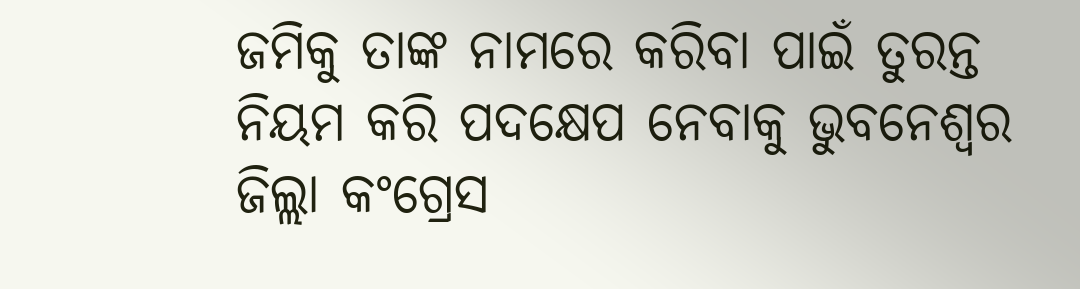ଜମିକୁ ତାଙ୍କ ନାମରେ କରିବା ପାଇଁ ତୁରନ୍ତ ନିୟମ କରି ପଦକ୍ଷେପ ନେବାକୁ ଭୁବନେଶ୍ୱର ଜିଲ୍ଲା କଂଗ୍ରେସ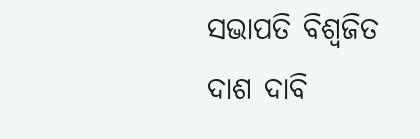ସଭାପତି ବିଶ୍ୱଜିତ ଦାଶ ଦାବି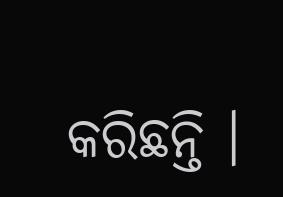କରିଛନ୍ତି ।